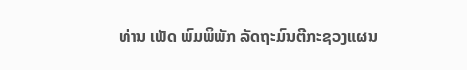ທ່ານ ເພັດ ພົມພິພັກ ລັດຖະມົນຕີກະຊວງແຜນ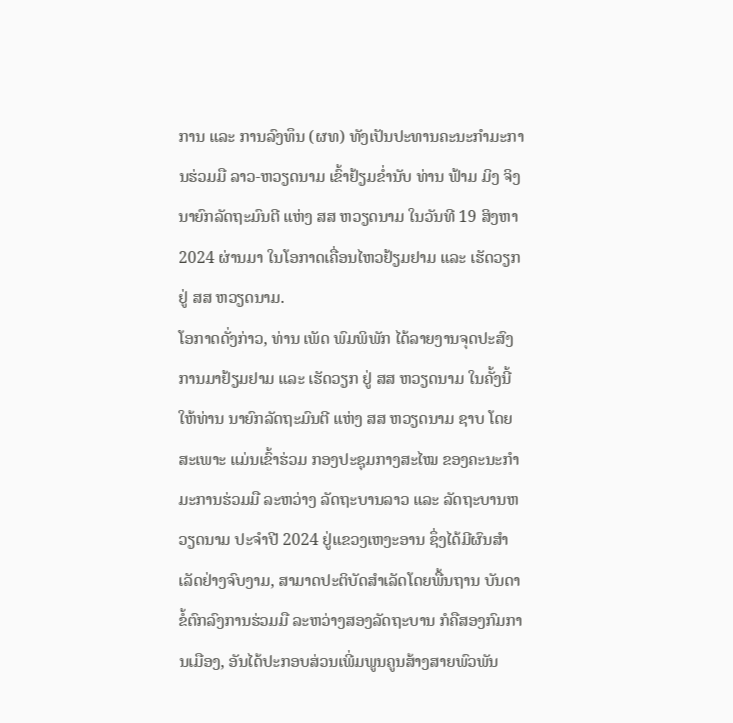ການ ແລະ ການລົງທຶນ (ຜທ) ທັງເປັນປະທານຄະນະກຳມະການຮ່ວມມື ລາວ-ຫວຽດນາມ ເຂົ້າຢ້ຽມຂ່ຳນັບ ທ່ານ ຟ້າມ ມິງ ຈິງ ນາຍົກລັດຖະມົນຕີ ແຫ່ງ ສສ ຫວຽດນາມ ໃນວັນທີ 19 ສິງຫາ 2024 ຜ່ານມາ ໃນໂອກາດເຄື່ອນໄຫວຢ້ຽມຢາມ ແລະ ເຮັດວຽກ ຢູ່ ສສ ຫວຽດນາມ.
ໂອກາດດັ່ງກ່າວ, ທ່ານ ເພັດ ພົມພິພັກ ໄດ້ລາຍງານຈຸດປະສົງ ການມາຢ້ຽມຢາມ ແລະ ເຮັດວຽກ ຢູ່ ສສ ຫວຽດນາມ ໃນຄັ້ງນີ້ ໃຫ້ທ່ານ ນາຍົກລັດຖະມົນຕີ ແຫ່ງ ສສ ຫວຽດນາມ ຊາບ ໂດຍສະເພາະ ແມ່ນເຂົ້າຮ່ວມ ກອງປະຊຸມກາງສະໄໝ ຂອງຄະນະກໍາມະການຮ່ວມມື ລະຫວ່າງ ລັດຖະບານລາວ ແລະ ລັດຖະບານຫວຽດນາມ ປະຈໍາປີ 2024 ຢູ່ແຂວງເຫງະອານ ຊຶ່ງໄດ້ມີຜົນສໍາເລັດຢ່າງຈົບງາມ, ສາມາດປະຕິບັດສໍາເລັດໂດຍພື້ນຖານ ບັນດາຂໍ້ຕົກລົງການຮ່ວມມື ລະຫວ່າງສອງລັດຖະບານ ກໍຄືສອງກົມການເມືອງ, ອັນໄດ້ປະກອບສ່ວນເພີ່ມພູນຄູນສ້າງສາຍພົວພັນ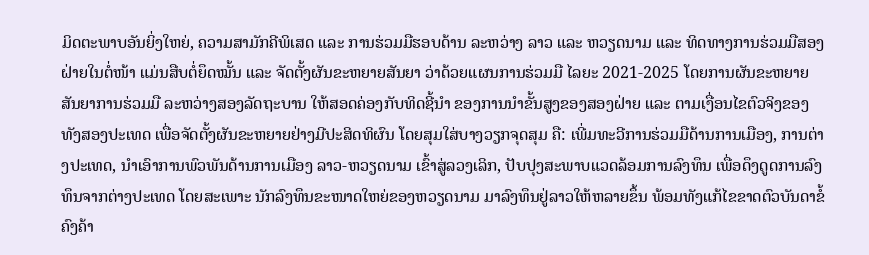ມິດຕະພາບອັນຍິ່ງໃຫຍ່, ຄວາມສາມັກຄີພິເສດ ແລະ ການຮ່ວມມືຮອບດ້ານ ລະຫວ່າງ ລາວ ແລະ ຫວຽດນາມ ແລະ ທິດທາງການຮ່ວມມືສອງຝ່າຍໃນຕໍ່ໜ້າ ແມ່ນສືບຕໍ່ຍຶດໝັ້ນ ແລະ ຈັດຕັ້ງຜັນຂະຫຍາຍສັນຍາ ວ່າດ້ວຍແຜນການຮ່ວມມື ໄລຍະ 2021-2025 ໂດຍການຜັນຂະຫຍາຍສັນຍາການຮ່ວມມື ລະຫວ່າງສອງລັດຖະບານ ໃຫ້ສອດຄ່ອງກັບທິດຊີ້ນໍາ ຂອງການນໍາຂັ້ນສູງຂອງສອງຝ່າຍ ແລະ ຕາມເງື່ອນໄຂຕົວຈິງຂອງທັງສອງປະເທດ ເພື່ອຈັດຕັ້ງຜັນຂະຫຍາຍຢ່າງມີປະສິດທິຜົນ ໂດຍສຸມໃສ່ບາງວຽກຈຸດສຸມ ຄື: ເພີ່ມທະວີການຮ່ວມມືດ້ານການເມືອງ, ການຕ່າງປະເທດ, ນໍາເອົາການພົວພັນດ້ານການເມືອງ ລາວ-ຫວຽດນາມ ເຂົ້າສູ່ລວງເລິກ, ປັບປຸງສະພາບແວດລ້ອມການລົງທຶນ ເພື່ອດຶງດູດການລົງທຶນຈາກຕ່າງປະເທດ ໂດຍສະເພາະ ນັກລົງທຶນຂະໜາດໃຫຍ່ຂອງຫວຽດນາມ ມາລົງທຶນຢູ່ລາວໃຫ້ຫລາຍຂຶ້ນ ພ້ອມທັງແກ້ໄຂຂາດຕົວບັນດາຂໍ້ຄົງຄ້າ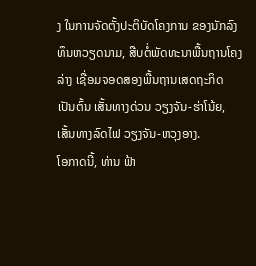ງ ໃນການຈັດຕັ້ງປະຕິບັດໂຄງການ ຂອງນັກລົງທຶນຫວຽດນາມ, ສືບຕໍ່ພັດທະນາພື້ນຖານໂຄງລ່າງ ເຊື່ອມຈອດສອງພື້ນຖານເສດຖະກິດ ເປັນຕົ້ນ ເສັ້ນທາງດ່ວນ ວຽງຈັນ-ຮ່າໂນ້ຍ, ເສັ້ນທາງລົດໄຟ ວຽງຈັນ-ຫວຸງອາງ.
ໂອກາດນີ້, ທ່ານ ຟ້າ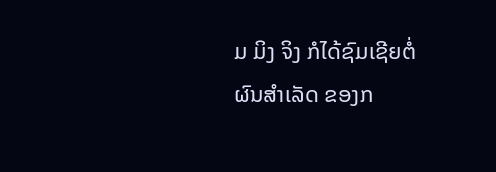ມ ມິງ ຈິງ ກໍໄດ້ຊົມເຊີຍຕໍ່ຜົນສໍາເລັດ ຂອງກ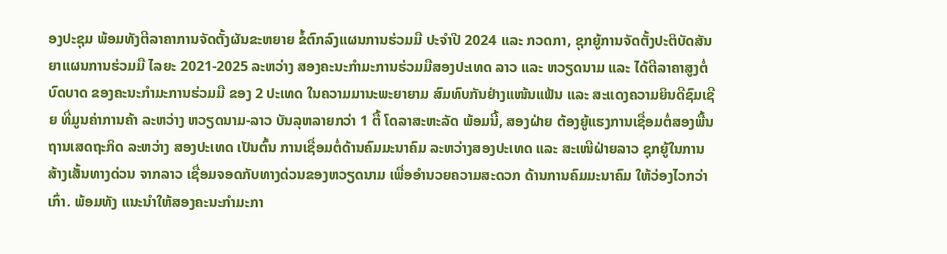ອງປະຊຸມ ພ້ອມທັງຕີລາຄາການຈັດຕັ້ງຜັນຂະຫຍາຍ ຂໍ້ຕົກລົງແຜນການຮ່ວມມື ປະຈໍາປີ 2024 ແລະ ກວດກາ, ຊຸກຍູ້ການຈັດຕັ້ງປະຕິບັດສັນຍາແຜນການຮ່ວມມື ໄລຍະ 2021-2025 ລະຫວ່າງ ສອງຄະນະກໍາມະການຮ່ວມມືສອງປະເທດ ລາວ ແລະ ຫວຽດນາມ ແລະ ໄດ້ຕີລາຄາສູງຕໍ່ບົດບາດ ຂອງຄະນະກໍາມະການຮ່ວມມື ຂອງ 2 ປະເທດ ໃນຄວາມມານະພະຍາຍາມ ສົມທົບກັນຢ່າງແໜ້ນແຟ້ນ ແລະ ສະແດງຄວາມຍິນດີຊົມເຊີຍ ທີ່ມູນຄ່າການຄ້າ ລະຫວ່າງ ຫວຽດນາມ-ລາວ ບັນລຸຫລາຍກວ່າ 1 ຕື້ ໂດລາສະຫະລັດ ພ້ອມນີ້, ສອງຝ່າຍ ຕ້ອງຍູ້ແຮງການເຊື່ອມຕໍ່ສອງພື້ນຖານເສດຖະກິດ ລະຫວ່າງ ສອງປະເທດ ເປັນຕົ້ນ ການເຊື່ອມຕໍ່ດ້ານຄົມມະນາຄົມ ລະຫວ່າງສອງປະເທດ ແລະ ສະເໜີຝ່າຍລາວ ຊຸກຍູ້ໃນການສ້າງເສັ້ນທາງດ່ວນ ຈາກລາວ ເຊື່ອມຈອດກັບທາງດ່ວນຂອງຫວຽດນາມ ເພື່ອອຳນວຍຄວາມສະດວກ ດ້ານການຄົມມະນາຄົມ ໃຫ້ວ່ອງໄວກວ່າເກົ່າ. ພ້ອມທັງ ແນະນຳໃຫ້ສອງຄະນະກຳມະກາ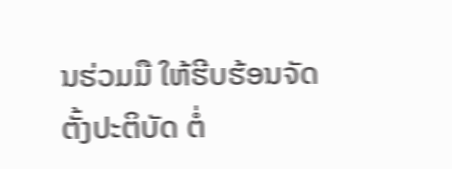ນຮ່ວມມື ໃຫ້ຮີບຮ້ອນຈັດຕັ້ງປະຕິບັດ ຕໍ່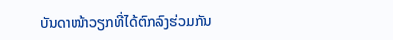ບັນດາໜ້າວຽກທີ່ໄດ້ຕົກລົງຮ່ວມກັນ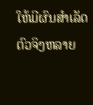ໃຫ້ມີຜົນສຳເລັດຕົວຈິງຫລາຍ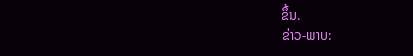ຂຶ້ນ.
ຂ່າວ-ພາບ: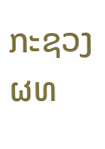ກະຊວງ ຜທ